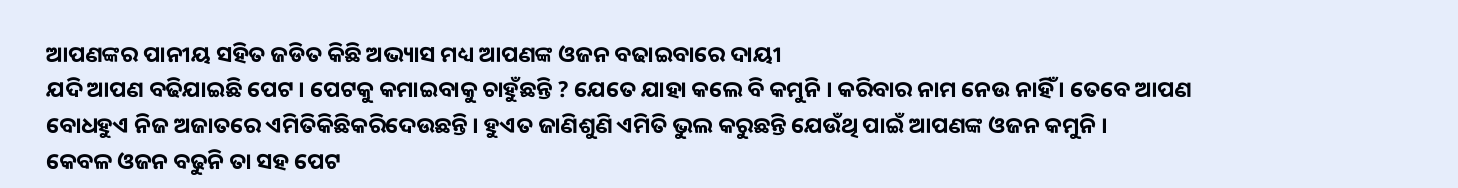ଆପଣଙ୍କର ପାନୀୟ ସହିତ ଜଡିତ କିଛି ଅଭ୍ୟାସ ମଧ୍ୟ ଆପଣଙ୍କ ଓଜନ ବଢାଇବାରେ ଦାୟୀ
ଯଦି ଆପଣ ବଢିଯାଇଛି ପେଟ । ପେଟକୁ କମାଇବାକୁ ଚାହୁଁଛନ୍ତି ? ଯେତେ ଯାହା କଲେ ବି କମୁନି । କରିବାର ନାମ ନେଉ ନାହିଁ । ତେବେ ଆପଣ ବୋଧହୁଏ ନିଜ ଅଜାତରେ ଏମିତିକିଛିକରିଦେଉଛନ୍ତି । ହୁଏତ ଜାଣିଶୁଣି ଏମିତି ଭୁଲ କରୁଛନ୍ତି ଯେଉଁଥି ପାଇଁ ଆପଣଙ୍କ ଓଜନ କମୁନି ।
କେବଳ ଓଜନ ବଢୁନି ତା ସହ ପେଟ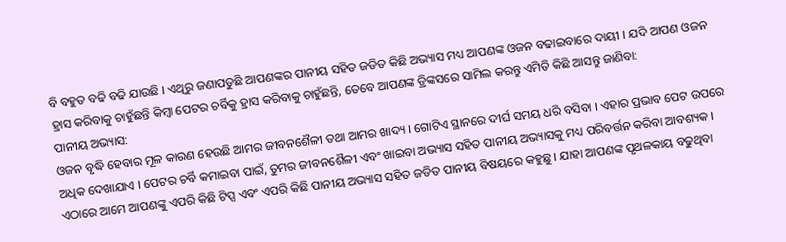ବି ବହୁତ ବଢି ବଢି ଯାଉଛି । ଏଥିରୁ ଜଣାପଡୁଛି ଆପଣଙ୍କର ପାନୀୟ ସହିତ ଜଡିତ କିଛି ଅଭ୍ୟାସ ମଧ୍ୟ ଆପଣଙ୍କ ଓଜନ ବଢାଇବାରେ ଦାୟୀ । ଯଦି ଆପଣ ଓଜନ ହ୍ରାସ କରିବାକୁ ଚାହୁଁଛନ୍ତି କିମ୍ବା ପେଟର ଚର୍ବିକୁ ହ୍ରାସ କରିବାକୁ ଚାହୁଁଛନ୍ତି, ତେବେ ଆପଣଙ୍କ ଡ୍ରିଙ୍କସରେ ସାମିଲ କରନ୍ତୁ ଏମିତି କିଛି ଆସନ୍ତୁ ଜାଣିବା:
ପାନୀୟ ଅଭ୍ୟାସ:
ଓଜନ ବୃଦ୍ଧି ହେବାର ମୂଳ କାରଣ ହେଉଛି ଆମର ଜୀବନଶୈଳୀ ତଥା ଆମର ଖାଦ୍ୟ । ଗୋଟିଏ ସ୍ଥାନରେ ଦୀର୍ଘ ସମୟ ଧରି ବସିବା । ଏହାର ପ୍ରଭାବ ପେଟ ଉପରେ ଅଧିକ ଦେଖାଯାଏ । ପେଟର ଚର୍ବି କମାଇବା ପାଇଁ, ତୁମର ଜୀବନଶୈଳୀ ଏବଂ ଖାଇବା ଅଭ୍ୟାସ ସହିତ ପାନୀୟ ଅଭ୍ୟାସକୁ ମଧ୍ୟ ପରିବର୍ତ୍ତନ କରିବା ଆବଶ୍ୟକ । ଏଠାରେ ଆମେ ଆପଣଙ୍କୁ ଏପରି କିଛି ଟିପ୍ସ ଏବଂ ଏପରି କିଛି ପାନୀୟ ଅଭ୍ୟାସ ସହିତ ଜଡିତ ପାନୀୟ ବିଷୟରେ କହୁଛୁ । ଯାହା ଆପଣଙ୍କ ପୃଥଳକାୟ ବଢୁଥିବା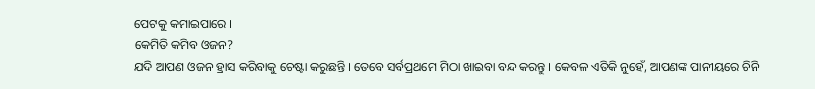ପେଟକୁ କମାଇପାରେ ।
କେମିତି କମିବ ଓଜନ?
ଯଦି ଆପଣ ଓଜନ ହ୍ରାସ କରିବାକୁ ଚେଷ୍ଟା କରୁଛନ୍ତି । ତେବେ ସର୍ବପ୍ରଥମେ ମିଠା ଖାଇବା ବନ୍ଦ କରନ୍ତୁ । କେବଳ ଏତିକି ନୁହେଁ, ଆପଣଙ୍କ ପାନୀୟରେ ଚିନି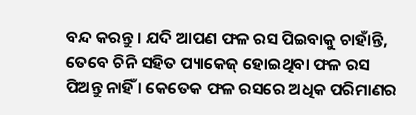ବନ୍ଦ କରନ୍ତୁ । ଯଦି ଆପଣ ଫଳ ରସ ପିଇବାକୁ ଚାହାଁନ୍ତି, ତେବେ ଚିନି ସହିତ ପ୍ୟାକେଜ୍ ହୋଇଥିବା ଫଳ ରସ ପିଅନ୍ତୁ ନାହିଁ । କେତେକ ଫଳ ରସରେ ଅଧିକ ପରିମାଣର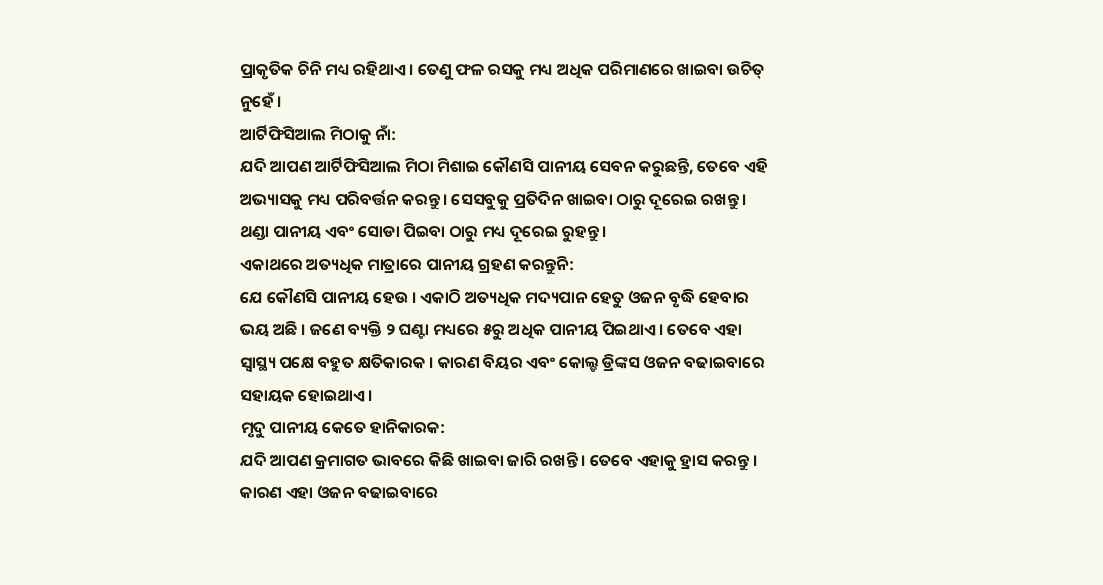ପ୍ରାକୃତିକ ଚିନି ମଧ୍ୟ ରହିଥାଏ । ତେଣୁ ଫଳ ରସକୁ ମଧ୍ୟ ଅଧିକ ପରିମାଣରେ ଖାଇବା ଉଚିତ୍ ନୁହେଁ ।
ଆର୍ଟିଫିସିଆଲ ମିଠାକୁ ନାଁ:
ଯଦି ଆପଣ ଆର୍ଟିଫିସିଆଲ ମିଠା ମିଶାଇ କୌଣସି ପାନୀୟ ସେବନ କରୁଛନ୍ତି, ତେବେ ଏହି ଅଭ୍ୟାସକୁ ମଧ୍ୟ ପରିବର୍ତ୍ତନ କରନ୍ତୁ । ସେସବୁକୁ ପ୍ରତିଦିନ ଖାଇବା ଠାରୁ ଦୂରେଇ ରଖନ୍ତୁ । ଥଣ୍ଡା ପାନୀୟ ଏବଂ ସୋଡା ପିଇବା ଠାରୁ ମଧ୍ୟ ଦୂରେଇ ରୁହନ୍ତୁ ।
ଏକାଥରେ ଅତ୍ୟଧିକ ମାତ୍ରାରେ ପାନୀୟ ଗ୍ରହଣ କରନ୍ତୁନି:
ଯେ କୌଣସି ପାନୀୟ ହେଉ । ଏକାଠି ଅତ୍ୟଧିକ ମଦ୍ୟପାନ ହେତୁ ଓଜନ ବୃଦ୍ଧି ହେବାର ଭୟ ଅଛି । ଜଣେ ବ୍ୟକ୍ତି ୨ ଘଣ୍ଟା ମଧ୍ୟରେ ୫ରୁ ଅଧିକ ପାନୀୟ ପିଇଥାଏ । ତେବେ ଏହା ସ୍ୱାସ୍ଥ୍ୟ ପକ୍ଷେ ବହୁତ କ୍ଷତିକାରକ । କାରଣ ବିୟର ଏବଂ କୋଲ୍ଡ ଡ୍ରିଙ୍କସ ଓଜନ ବଢାଇବାରେ ସହାୟକ ହୋଇଥାଏ ।
ମୃଦୁ ପାନୀୟ କେତେ ହାନିକାରକ:
ଯଦି ଆପଣ କ୍ରମାଗତ ଭାବରେ କିଛି ଖାଇବା ଜାରି ରଖନ୍ତି । ତେବେ ଏହାକୁ ହ୍ରାସ କରନ୍ତୁ । କାରଣ ଏହା ଓଜନ ବଢାଇବାରେ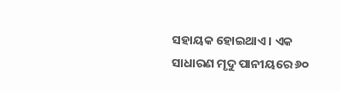ସହାୟକ ହୋଇଥାଏ । ଏକ ସାଧାରଣ ମୃଦୁ ପାନୀୟରେ ୬୦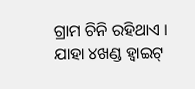ଗ୍ରାମ ଚିନି ରହିଥାଏ । ଯାହା ୪ଖଣ୍ଡ ହ୍ୱାଇଟ୍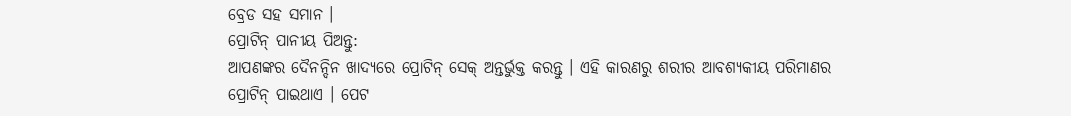ବ୍ରେଡ ସହ ସମାନ ।
ପ୍ରୋଟିନ୍ ପାନୀୟ ପିଅନ୍ତୁ:
ଆପଣଙ୍କର ଦୈନନ୍ଦିନ ଖାଦ୍ୟରେ ପ୍ରୋଟିନ୍ ସେକ୍ ଅନ୍ତର୍ଭୁକ୍ତ କରନ୍ତୁ । ଏହି କାରଣରୁ ଶରୀର ଆବଶ୍ୟକୀୟ ପରିମାଣର ପ୍ରୋଟିନ୍ ପାଇଥାଏ । ପେଟ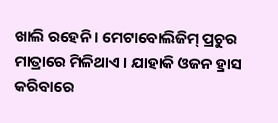ଖାଲି ରହେନି । ମେଟାବୋଲିଜିମ୍ ପ୍ରଚୁର ମାତ୍ରାରେ ମିଳିଥାଏ । ଯାହାକି ଓଜନ ହ୍ରାସ କରିବାରେ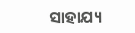ସାହାଯ୍ୟ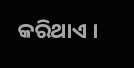କରିଥାଏ ।